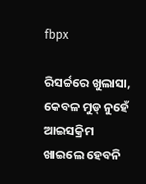fbpx

ରିସର୍ଚ୍ଚରେ ଖୁଲାସା, କେବଳ ମୁଡ୍ ନୁହେଁ ଆଇସକ୍ରିମ ଖାଇଲେ ହେବନି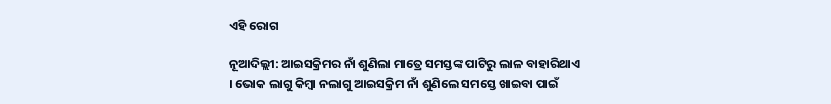ଏହି ରୋଗ

ନୂଆଦିଲ୍ଲୀ: ଆଇସକ୍ରିମର ନାଁ ଶୁଣିଲା ମାତ୍ରେ ସମସ୍ତଙ୍କ ପାଟିରୁ ଲାଳ ବାହାରିଥାଏ । ଭୋକ ଲାଗୁ କିମ୍ବା ନଲାଗୁ ଆଇସକ୍ରିମ ନାଁ ଶୁଣିଲେ ସମସ୍ତେ ଖାଇବା ପାଇଁ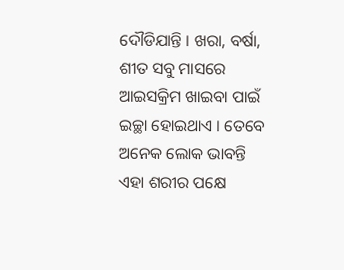ଦୌଡିଯାନ୍ତି । ଖରା, ବର୍ଷା, ଶୀତ ସବୁ ମାସରେ ଆଇସକ୍ରିମ ଖାଇବା ପାଇଁ ଇଚ୍ଛା ହୋଇଥାଏ । ତେବେ ଅନେକ ଲୋକ ଭାବନ୍ତି ଏହା ଶରୀର ପକ୍ଷେ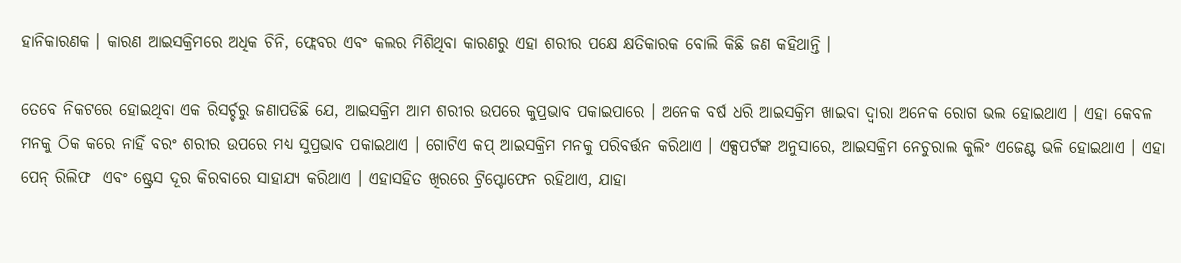ହାନିକାରଣକ । କାରଣ ଆଇସକ୍ରିମରେ ଅଧିକ ଚିନି, ଫ୍ଲେବର ଏବଂ କଲର ମିଶିଥିବା କାରଣରୁ ଏହା ଶରୀର ପକ୍ଷେ କ୍ଷତିକାରକ ବୋଲି କିଛି ଜଣ କହିଥାନ୍ତି ।

ତେବେ ନିକଟରେ ହୋଇଥିବା ଏକ ରିସର୍ଚ୍ଚରୁ ଜଣାପଡିଛି ଯେ, ଆଇସକ୍ରିମ ଆମ ଶରୀର ଉପରେ କୁପ୍ରଭାବ ପକାଇପାରେ । ଅନେକ ବର୍ଷ ଧରି ଆଇସକ୍ରିମ ଖାଇବା ଦ୍ବାରା ଅନେକ ରୋଗ ଭଲ ହୋଇଥାଏ । ଏହା କେବଳ ମନକୁ ଠିକ କରେ ନାହିଁ ବରଂ ଶରୀର ଉପରେ ମଧ୍ୟ ସୁପ୍ରଭାବ ପକାଇଥାଏ । ଗୋଟିଏ କପ୍ ଆଇସକ୍ରିମ ମନକୁ ପରିବର୍ତ୍ତନ କରିଥାଏ । ଏକ୍ସପର୍ଟଙ୍କ ଅନୁସାରେ, ଆଇସକ୍ରିମ ନେଚୁରାଲ କୁଲିଂ ଏଜେଣ୍ଟ ଭଳି ହୋଇଥାଏ । ଏହା ପେନ୍ ରିଲିଫ  ଏବଂ ଷ୍ଟ୍ରେସ ଦୂର କିରବାରେ ସାହାଯ୍ୟ କରିଥାଏ । ଏହାସହିତ ଖିରରେ ଟ୍ରିପ୍ଟୋଫେନ ରହିଥାଏ, ଯାହା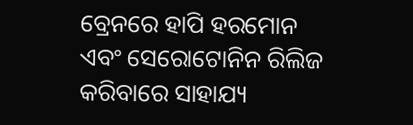ବ୍ରେନରେ ହାପି ହରମୋନ ଏବଂ ସେରୋଟୋନିନ ରିଲିଜ କରିବାରେ ସାହାଯ୍ୟ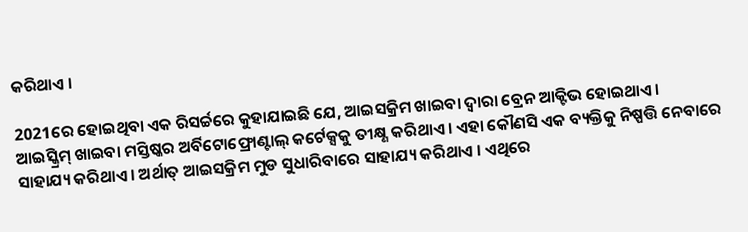କରିଥାଏ ।

2021ରେ ହୋଇଥିବା ଏକ ରିସର୍ଚ୍ଚରେ କୁହାଯାଇଛି ଯେ, ଆଇସକ୍ରିମ ଖାଇବା ଦ୍ବାରା ବ୍ରେନ ଆକ୍ଟିଭ ହୋଇଥାଏ ।  ଆଇସ୍କ୍ରିମ୍ ଖାଇବା ମସ୍ତିଷ୍କର ଅର୍ବିଟୋଫ୍ରୋଣ୍ଟାଲ୍ କର୍ଟେକ୍ସକୁ ତୀକ୍ଷ୍ଣ କରିଥାଏ । ଏହା କୌଣସି ଏକ ବ୍ୟକ୍ତିକୁ ନିଷ୍ପତ୍ତି ନେବାରେ ସାହାଯ୍ୟ କରିଥାଏ । ଅର୍ଥାତ୍ ଆଇସକ୍ରିମ ମୁଡ ସୁଧାରିବାରେ ସାହାଯ୍ୟ କରିଥାଏ । ଏଥିରେ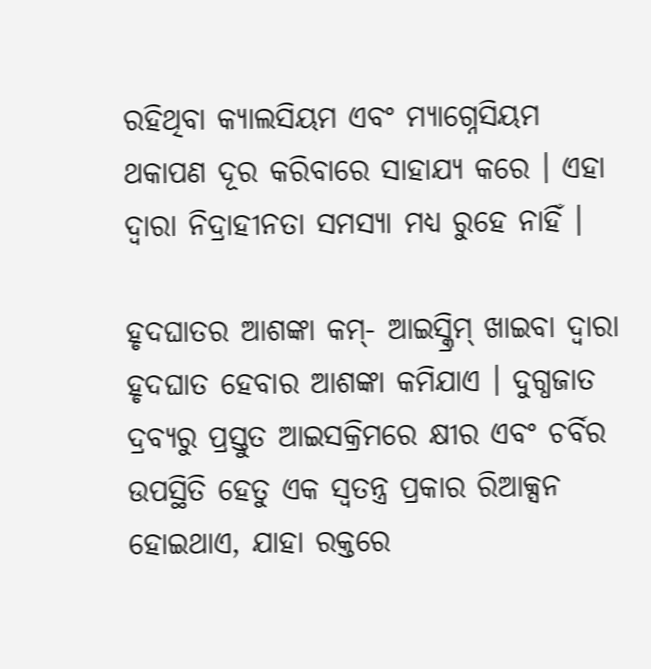ରହିଥିବା କ୍ୟାଲସିୟମ ଏବଂ ମ୍ୟାଗ୍ନେସିୟମ ଥକାପଣ ଦୂର କରିବାରେ ସାହାଯ୍ୟ କରେ । ଏହା ଦ୍ବାରା ନିଦ୍ରାହୀନତା ସମସ୍ୟା ମଧ୍ୟ ରୁହେ ନାହିଁ ।

ହୃଦଘାତର ଆଶଙ୍କା କମ୍- ଆଇସ୍କ୍ରିମ୍ ଖାଇବା ଦ୍ୱାରା ହୃଦଘାତ ହେବାର ଆଶଙ୍କା କମିଯାଏ । ଦୁଗ୍ଧଜାତ ଦ୍ରବ୍ୟରୁ ପ୍ରସ୍ତୁତ ଆଇସକ୍ରିମରେ କ୍ଷୀର ଏବଂ ଚର୍ବିର ଉପସ୍ଥିତି ହେତୁ ଏକ ସ୍ୱତନ୍ତ୍ର ପ୍ରକାର ରିଆକ୍ସନ ହୋଇଥାଏ, ଯାହା ରକ୍ତରେ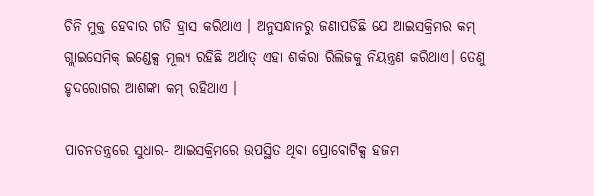ଚିନି ମୁକ୍ତ ହେବାର ଗତି ହ୍ରାସ କରିଥାଏ । ଅନୁସନ୍ଧାନରୁ ଜଣାପଡିଛି ଯେ ଆଇସକ୍ରିମର କମ୍ ଗ୍ଲାଇସେମିକ୍ ଇଣ୍ଡେକ୍ସ ମୂଲ୍ୟ ରହିଛି ଅର୍ଥାତ୍ ଏହା ଶର୍କରା ରିଲିଜକୁ ନିୟନ୍ତ୍ରଣ କରିଥାଏ। ତେଣୁ ହୃଦରୋଗର ଆଶଙ୍କା କମ୍ ରହିଥାଏ ।

ପାଚନତନ୍ତ୍ରରେ ସୁଧାର- ଆଇସକ୍ରିମରେ ଉପସ୍ଥିତ ଥିବା ପ୍ରୋବୋଟିକ୍ସ ହଜମ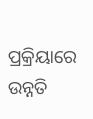ପ୍ରକ୍ରିୟାରେ ଉନ୍ନତି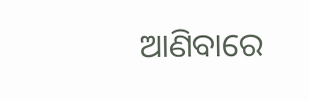ଆଣିବାରେ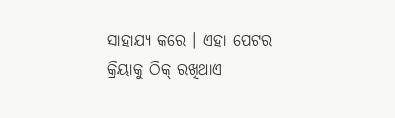ସାହାଯ୍ୟ କରେ । ଏହା ପେଟର କ୍ରିୟାକୁ ଠିକ୍ ରଖିଥାଏ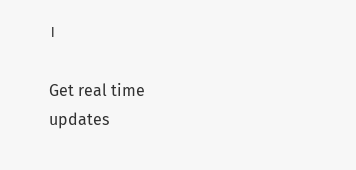।

Get real time updates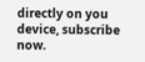directly on you device, subscribe now.